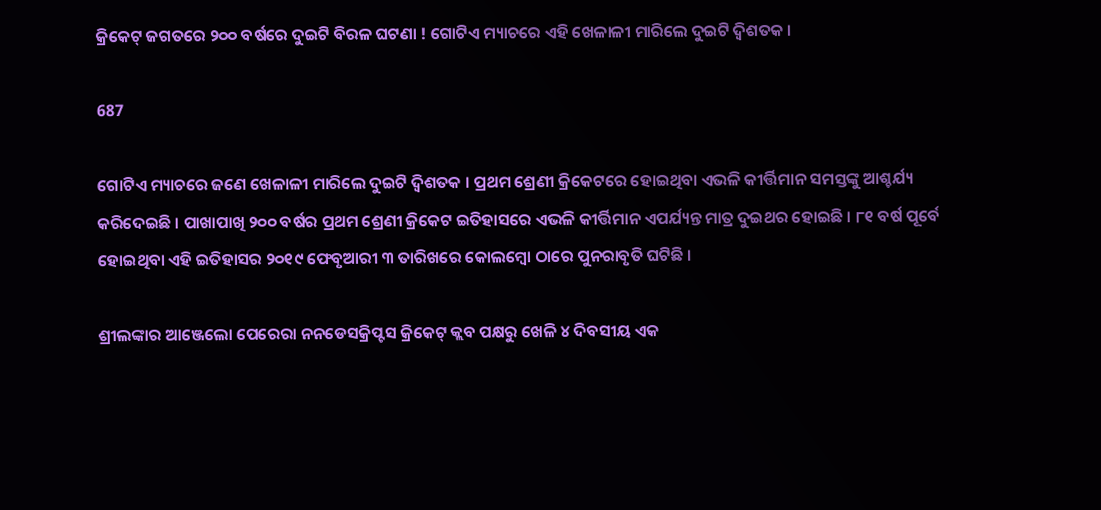କ୍ରିକେଟ୍ ଜଗତରେ ୨୦୦ ବର୍ଷରେ ଦୁଇଟି ବିରଳ ଘଟଣା ! ଗୋଟିଏ ମ୍ୟାଚରେ ଏହି ଖେଳାଳୀ ମାରିଲେ ଦୁଇଟି ଦ୍ୱିଶତକ ।

687

ଗୋଟିଏ ମ୍ୟାଚରେ ଜଣେ ଖେଳାଳୀ ମାରିଲେ ଦୁଇଟି ଦ୍ୱିଶତକ । ପ୍ରଥମ ଶ୍ରେଣୀ କ୍ରିକେଟରେ ହୋଇଥିବା ଏଭଳି କୀର୍ତ୍ତିମାନ ସମସ୍ତଙ୍କୁ ଆଶ୍ଚର୍ଯ୍ୟ କରିଦେଇଛି । ପାଖାପାଖି ୨୦୦ ବର୍ଷର ପ୍ରଥମ ଶ୍ରେଣୀ କ୍ରିକେଟ ଇତିହାସରେ ଏଭଳି କୀର୍ତ୍ତିମାନ ଏପର୍ଯ୍ୟନ୍ତ ମାତ୍ର ଦୁଇଥର ହୋଇଛି । ୮୧ ବର୍ଷ ପୂର୍ବେ ହୋଇଥିବା ଏହି ଇତିହାସର ୨୦୧୯ ଫେବୃଆରୀ ୩ ତାରିଖରେ କୋଲମ୍ବୋ ଠାରେ ପୁନରାବୃତି ଘଟିଛି ।

ଶ୍ରୀଲଙ୍କାର ଆଞ୍ଜେଲୋ ପେରେରା ନନଡେସକ୍ରିପ୍ଟସ କ୍ରିକେଟ୍ କ୍ଲବ ପକ୍ଷରୁ ଖେଳି ୪ ଦିବସୀୟ ଏକ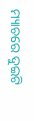ମ୍ୟାଚରେ ଦୁଇଟି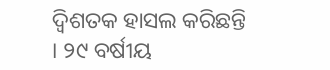ଦ୍ୱିଶତକ ହାସଲ କରିଛନ୍ତି । ୨୯ ବର୍ଷୀୟ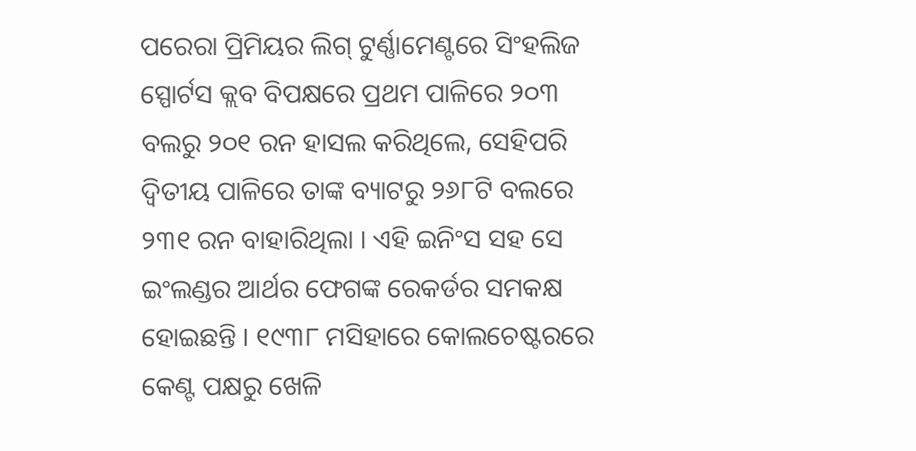ପରେରା ପ୍ରିମିୟର ଲିଗ୍ ଟୁର୍ଣ୍ଣାମେଣ୍ଟରେ ସିଂହଲିଜ ସ୍ପୋର୍ଟସ କ୍ଲବ ବିପକ୍ଷରେ ପ୍ରଥମ ପାଳିରେ ୨୦୩ ବଲରୁ ୨୦୧ ରନ ହାସଲ କରିଥିଲେ, ସେହିପରି ଦ୍ୱିତୀୟ ପାଳିରେ ତାଙ୍କ ବ୍ୟାଟରୁ ୨୬୮ଟି ବଲରେ ୨୩୧ ରନ ବାହାରିଥିଲା । ଏହି ଇନିଂସ ସହ ସେ ଇଂଲଣ୍ଡର ଆର୍ଥର ଫେଗଙ୍କ ରେକର୍ଡର ସମକକ୍ଷ ହୋଇଛନ୍ତି । ୧୯୩୮ ମସିହାରେ କୋଲଚେଷ୍ଟରରେ କେଣ୍ଟ ପକ୍ଷରୁ ଖେଳି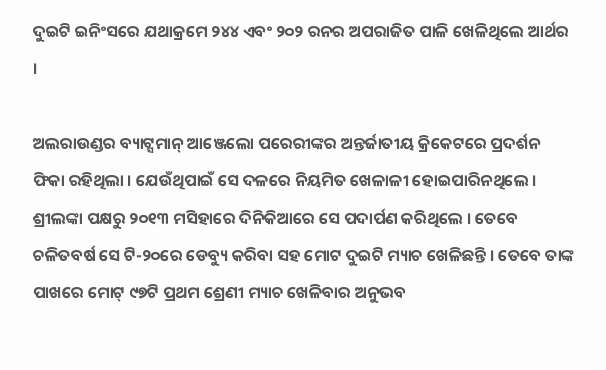ଦୁଇଟି ଇନିଂସରେ ଯଥାକ୍ରମେ ୨୪୪ ଏବଂ ୨୦୨ ରନର ଅପରାଜିତ ପାଳି ଖେଳିଥିଲେ ଆର୍ଥର ।

ଅଲରାଉଣ୍ଡର ବ୍ୟାଟ୍ସମାନ୍ ଆଞ୍ଜେଲୋ ପରେରୀଙ୍କର ଅନ୍ତର୍ଜାତୀୟ କ୍ରିକେଟରେ ପ୍ରଦର୍ଶନ ଫିକା ରହିଥିଲା । ଯେଉଁଥିପାଇଁ ସେ ଦଳରେ ନିୟମିତ ଖେଳାଳୀ ହୋଇପାରିନଥିଲେ । ଶ୍ରୀଲଙ୍କା ପକ୍ଷରୁ ୨୦୧୩ ମସିହାରେ ଦିନିକିଆରେ ସେ ପଦାର୍ପଣ କରିଥିଲେ । ତେବେ ଚଳିତବର୍ଷ ସେ ଟି-୨୦ରେ ଡେବ୍ୟୁ କରିବା ସହ ମୋଟ ଦୁଇଟି ମ୍ୟାଚ ଖେଳିଛନ୍ତି । ତେବେ ତାଙ୍କ ପାଖରେ ମୋଟ୍ ୯୭ଟି ପ୍ରଥମ ଶ୍ରେଣୀ ମ୍ୟାଚ ଖେଳିବାର ଅନୁଭବ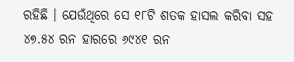ରହିଛି । ଯେଉଁଥିରେ ସେ ୧୮ଟି ଶତକ ହାସଲ କରିବା ସହ ୪୭.୫୪ ରନ ହାରରେ ୬୯୪୧ ରନ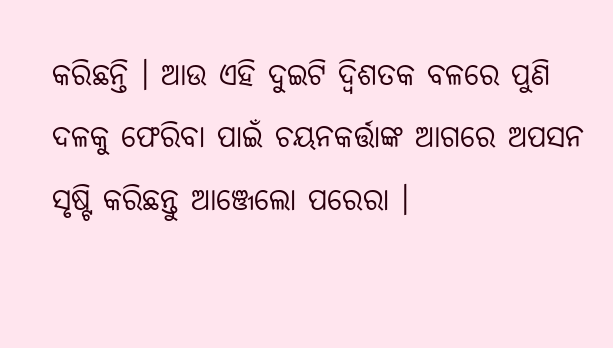କରିଛନ୍ତି । ଆଉ ଏହି ଦୁଇଟି ଦ୍ୱିଶତକ ବଳରେ ପୁଣି ଦଳକୁ ଫେରିବା ପାଇଁ ଚୟନକର୍ତ୍ତାଙ୍କ ଆଗରେ ଅପସନ ସୃଷ୍ଟି କରିଛନ୍ତୁ ଆଞ୍ଜେଲୋ ପରେରା ।